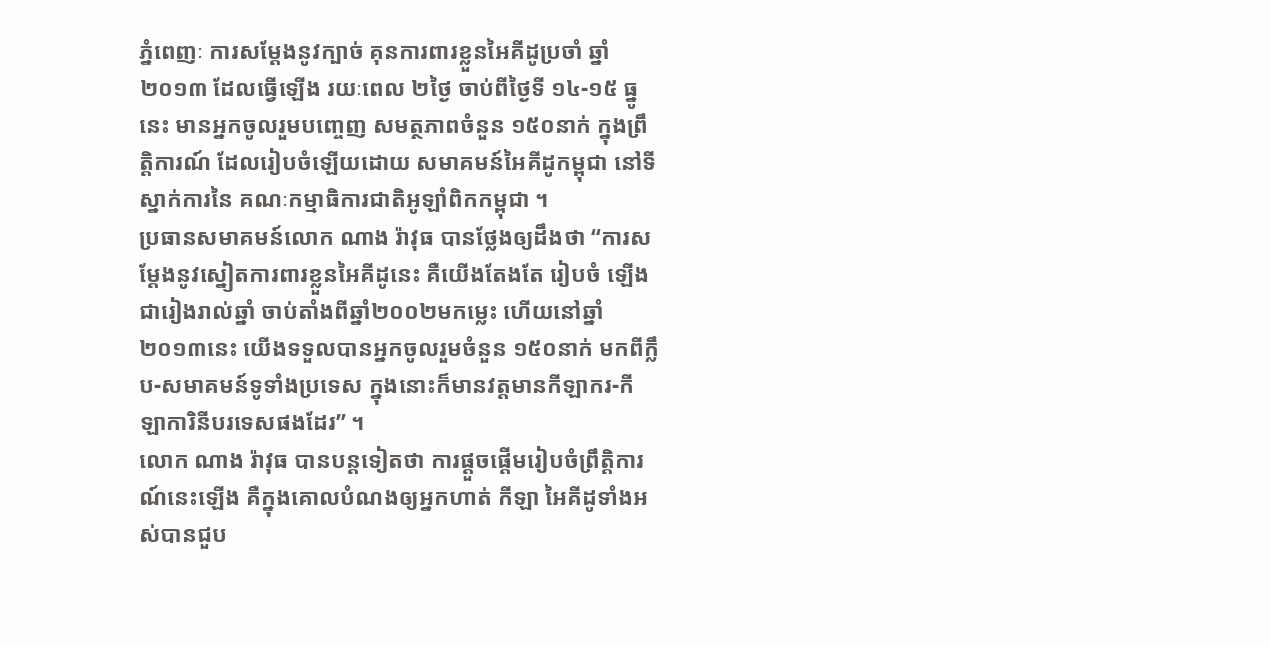ភ្នំពេញៈ ការសម្ដែងនូវក្បាច់ គុនការពារខ្លួនអៃគីដូប្រចាំ ឆ្នាំ២០១៣ ដែលធ្វើឡើង រយៈពេល ២ថ្ងៃ ចាប់ពីថ្ងៃទី ១៤-១៥ ធ្នូនេះ មានអ្នកចូលរួមបញ្ចេញ សមត្ថភាពចំនួន ១៥០នាក់ ក្នុងព្រឹត្តិការណ៍ ដែលរៀបចំឡើយដោយ សមាគមន៍អៃគីដូកម្ពុជា នៅទីស្នាក់ការនៃ គណៈកម្មាធិការជាតិអូឡាំពិកកម្ពុជា ។
ប្រធានសមាគមន៍លោក ណាង រ៉ាវុធ បានថ្លែងឲ្យដឹងថា “ការសម្ដែងនូវស្នៀតការពារខ្លួនអៃគីដូនេះ គឺយើងតែងតែ រៀបចំ ឡើងជារៀងរាល់ឆ្នាំ ចាប់តាំងពីឆ្នាំ២០០២មកម្លេះ ហើយនៅឆ្នាំ២០១៣នេះ យើងទទួលបានអ្នកចូលរួមចំនួន ១៥០នាក់ មកពីក្លឹប-សមាគមន៍ទូទាំងប្រទេស ក្នុងនោះក៏មានវត្តមានកីឡាករ-កីឡាការិនីបរទេសផងដែរ” ។
លោក ណាង រ៉ាវុធ បានបន្ដទៀតថា ការផ្ដួចផ្ដើមរៀបចំព្រឹត្តិការណ៍នេះឡើង គឺក្នុងគោលបំណងឲ្យអ្នកហាត់ កីឡា អៃគីដូទាំងអស់បានជួប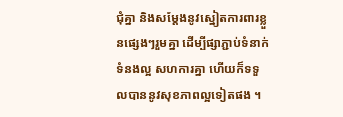ជុំគ្នា និងសម្ដែងនូវស្នៀតការពារខ្លួនផ្សេងៗរួមគ្នា ដើម្បីផ្សាភ្ជាប់ទំនាក់ទំនងល្អ សហការគ្នា ហើយក៏ទទួលបាននូវសុខភាពល្អទៀតផង ។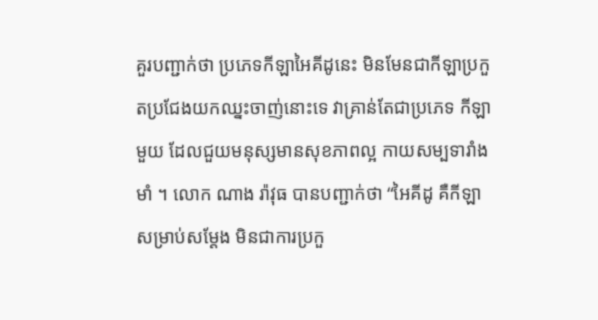គួរបញ្ជាក់ថា ប្រភេទកីឡាអៃគីដូនេះ មិនមែនជាកីឡាប្រកួតប្រជែងយកឈ្នះចាញ់នោះទេ វាគ្រាន់តែជាប្រភេទ កីឡាមួយ ដែលជួយមនុស្សមានសុខភាពល្អ កាយសម្បទារាំងមាំ ។ លោក ណាង រ៉ាវុធ បានបញ្ជាក់ថា “អៃគីដូ គឺកីឡាសម្រាប់សម្ដែង មិនជាការប្រកួ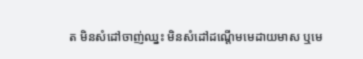ត មិនសំដៅចាញ់ឈ្នះ មិនសំដៅដណ្ដើមមេដាយមាស ឬមេ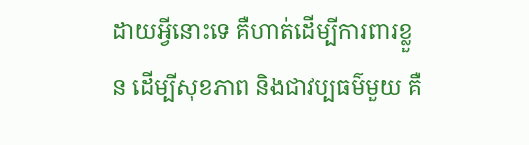ដាយអ្វីនោះទេ គឺហាត់ដើម្បីការពារខ្លួន ដើម្បីសុខភាព និងជាវប្បធម៌មួយ គឺ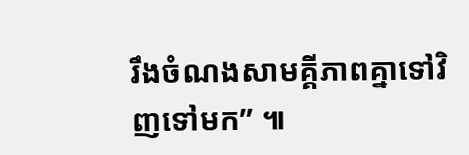រឹងចំណងសាមគ្គីភាពគ្នាទៅវិញទៅមក” ៕